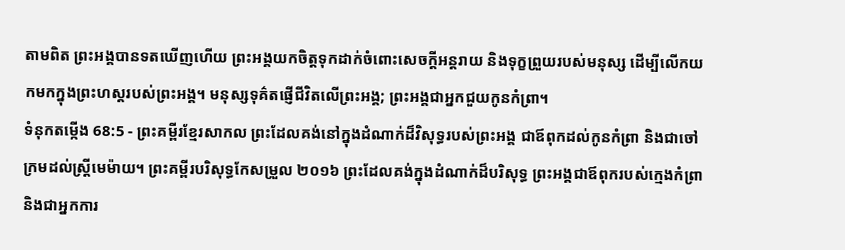តាមពិត ព្រះអង្គបានទតឃើញហើយ ព្រះអង្គយកចិត្តទុកដាក់ចំពោះសេចក្ដីអន្តរាយ និងទុក្ខព្រួយរបស់មនុស្ស ដើម្បីលើកយកមកក្នុងព្រះហស្តរបស់ព្រះអង្គ។ មនុស្សទុគ៌តផ្ញើជីវិតលើព្រះអង្គ; ព្រះអង្គជាអ្នកជួយកូនកំព្រា។
ទំនុកតម្កើង 68:5 - ព្រះគម្ពីរខ្មែរសាកល ព្រះដែលគង់នៅក្នុងដំណាក់ដ៏វិសុទ្ធរបស់ព្រះអង្គ ជាឪពុកដល់កូនកំព្រា និងជាចៅក្រមដល់ស្ត្រីមេម៉ាយ។ ព្រះគម្ពីរបរិសុទ្ធកែសម្រួល ២០១៦ ព្រះដែលគង់ក្នុងដំណាក់ដ៏បរិសុទ្ធ ព្រះអង្គជាឪពុករបស់ក្មេងកំព្រា និងជាអ្នកការ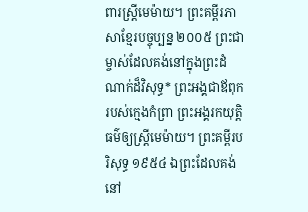ពារស្ត្រីមេម៉ាយ។ ព្រះគម្ពីរភាសាខ្មែរបច្ចុប្បន្ន ២០០៥ ព្រះជាម្ចាស់ដែលគង់នៅក្នុងព្រះដំណាក់ដ៏វិសុទ្ធ* ព្រះអង្គជាឪពុករបស់ក្មេងកំព្រា ព្រះអង្គរកយុត្តិធម៌ឲ្យស្ត្រីមេម៉ាយ។ ព្រះគម្ពីរបរិសុទ្ធ ១៩៥៤ ឯព្រះដែលគង់នៅ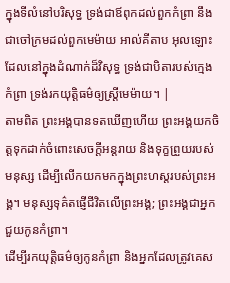ក្នុងទីលំនៅបរិសុទ្ធ ទ្រង់ជាឪពុកដល់ពួកកំព្រា នឹងជាចៅក្រមដល់ពួកមេម៉ាយ អាល់គីតាប អុលឡោះដែលនៅក្នុងដំណាក់ដ៏វិសុទ្ធ ទ្រង់ជាបិតារបស់ក្មេងកំព្រា ទ្រង់រកយុត្តិធម៌ឲ្យស្ត្រីមេម៉ាយ។ |
តាមពិត ព្រះអង្គបានទតឃើញហើយ ព្រះអង្គយកចិត្តទុកដាក់ចំពោះសេចក្ដីអន្តរាយ និងទុក្ខព្រួយរបស់មនុស្ស ដើម្បីលើកយកមកក្នុងព្រះហស្តរបស់ព្រះអង្គ។ មនុស្សទុគ៌តផ្ញើជីវិតលើព្រះអង្គ; ព្រះអង្គជាអ្នកជួយកូនកំព្រា។
ដើម្បីរកយុត្តិធម៌ឲ្យកូនកំព្រា និងអ្នកដែលត្រូវគេស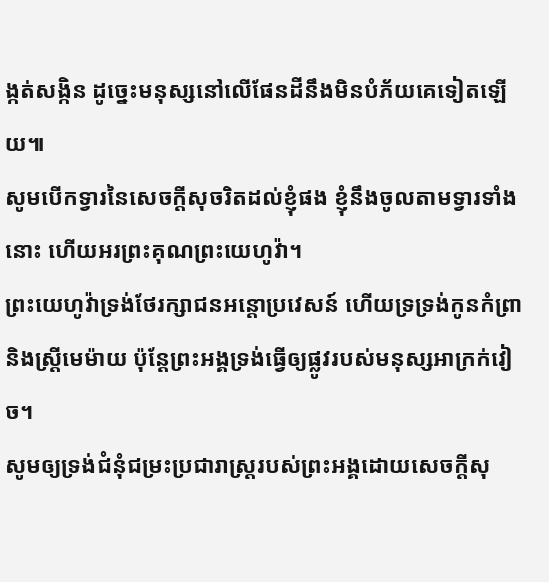ង្កត់សង្កិន ដូច្នេះមនុស្សនៅលើផែនដីនឹងមិនបំភ័យគេទៀតឡើយ៕
សូមបើកទ្វារនៃសេចក្ដីសុចរិតដល់ខ្ញុំផង ខ្ញុំនឹងចូលតាមទ្វារទាំងនោះ ហើយអរព្រះគុណព្រះយេហូវ៉ា។
ព្រះយេហូវ៉ាទ្រង់ថែរក្សាជនអន្តោប្រវេសន៍ ហើយទ្រទ្រង់កូនកំព្រា និងស្ត្រីមេម៉ាយ ប៉ុន្តែព្រះអង្គទ្រង់ធ្វើឲ្យផ្លូវរបស់មនុស្សអាក្រក់វៀច។
សូមឲ្យទ្រង់ជំនុំជម្រះប្រជារាស្ត្ររបស់ព្រះអង្គដោយសេចក្ដីសុ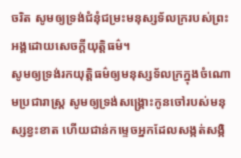ចរិត សូមឲ្យទ្រង់ជំនុំជម្រះមនុស្សទ័លក្ររបស់ព្រះអង្គដោយសេចក្ដីយុត្តិធម៌។
សូមឲ្យទ្រង់រកយុត្តិធម៌ឲ្យមនុស្សទ័លក្រក្នុងចំណោមប្រជារាស្ត្រ សូមឲ្យទ្រង់សង្គ្រោះកូនចៅរបស់មនុស្សខ្វះខាត ហើយជាន់កម្ទេចអ្នកដែលសង្កត់សង្កិ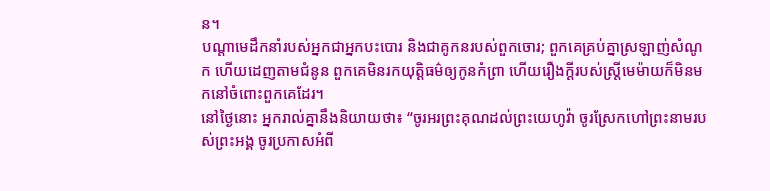ន។
បណ្ដាមេដឹកនាំរបស់អ្នកជាអ្នកបះបោរ និងជាគូកនរបស់ពួកចោរ; ពួកគេគ្រប់គ្នាស្រឡាញ់សំណូក ហើយដេញតាមជំនូន ពួកគេមិនរកយុត្តិធម៌ឲ្យកូនកំព្រា ហើយរឿងក្ដីរបស់ស្ត្រីមេម៉ាយក៏មិនមកនៅចំពោះពួកគេដែរ។
នៅថ្ងៃនោះ អ្នករាល់គ្នានឹងនិយាយថា៖ “ចូរអរព្រះគុណដល់ព្រះយេហូវ៉ា ចូរស្រែកហៅព្រះនាមរបស់ព្រះអង្គ ចូរប្រកាសអំពី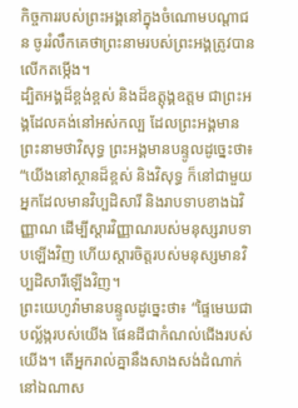កិច្ចការរបស់ព្រះអង្គនៅក្នុងចំណោមបណ្ដាជន ចូររំលឹកគេថាព្រះនាមរបស់ព្រះអង្គត្រូវបានលើកតម្កើង។
ដ្បិតអង្គដ៏ខ្ពង់ខ្ពស់ និងដ៏ឧត្ដុង្គឧត្ដម ជាព្រះអង្គដែលគង់នៅអស់កល្ប ដែលព្រះអង្គមានព្រះនាមថាវិសុទ្ធ ព្រះអង្គមានបន្ទូលដូច្នេះថា៖ “យើងនៅស្ថានដ៏ខ្ពស់ និងវិសុទ្ធ ក៏នៅជាមួយអ្នកដែលមានវិប្បដិសារី និងរាបទាបខាងឯវិញ្ញាណ ដើម្បីស្ដារវិញ្ញាណរបស់មនុស្សរាបទាបឡើងវិញ ហើយស្ដារចិត្តរបស់មនុស្សមានវិប្បដិសារីឡើងវិញ។
ព្រះយេហូវ៉ាមានបន្ទូលដូច្នេះថា៖ “ផ្ទៃមេឃជាបល្ល័ង្ករបស់យើង ផែនដីជាកំណល់ជើងរបស់យើង។ តើអ្នករាល់គ្នានឹងសាងសង់ដំណាក់នៅឯណាស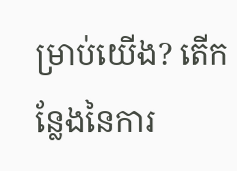ម្រាប់យើង? តើកន្លែងនៃការ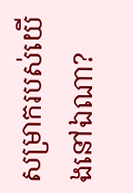សម្រាករបស់យើងនៅឯណា?